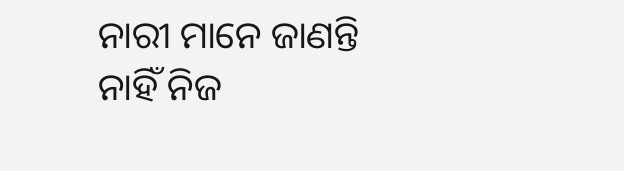ନାରୀ ମାନେ ଜାଣନ୍ତି ନାହିଁ ନିଜ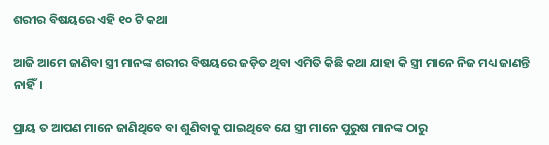ଶରୀର ବିଷୟରେ ଏହି ୧୦ ଟି କଥା

ଆଜି ଆମେ ଜାଣିବା ସ୍ତ୍ରୀ ମାନଙ୍କ ଶରୀର ବିଷୟରେ ଜଡ଼ିତ ଥିବା ଏମିତି କିଛି କଥା ଯାହା କି ସ୍ତ୍ରୀ ମାନେ ନିଜ ମଧ୍ୟ ଜାଣନ୍ତି ନାହିଁ।

ପ୍ରାୟ ତ ଆପଣ ମାନେ ଜାଣିଥିବେ ବା ଶୁଣିବାକୁ ପାଇଥିବେ ଯେ ସ୍ତ୍ରୀ ମାନେ ପୁରୁଷ ମାନଙ୍କ ଠାରୁ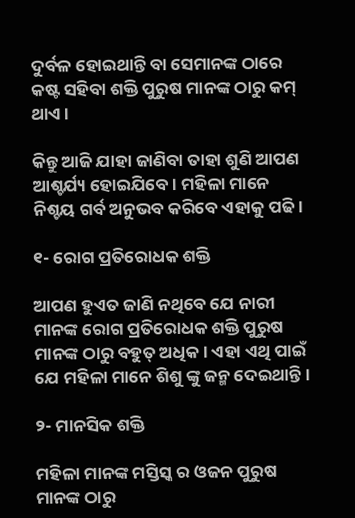ଦୁର୍ବଳ ହୋଇଥାନ୍ତି ବା ସେମାନଙ୍କ ଠାରେ କଷ୍ଟ ସହିବା ଶକ୍ତି ପୁରୁଷ ମାନଙ୍କ ଠାରୁ କମ୍ ଥାଏ।

କିନ୍ତୁ ଆଜି ଯାହା ଜାଣିବା ତାହା ଶୁଣି ଆପଣ ଆଶ୍ଚର୍ଯ୍ୟ ହୋଇଯିବେ। ମହିଳା ମାନେ ନିଶ୍ଚୟ ଗର୍ବ ଅନୁଭବ କରିବେ ଏହାକୁ ପଢି।

୧- ରୋଗ ପ୍ରତିରୋଧକ ଶକ୍ତି

ଆପଣ ହୁଏତ ଜାଣି ନଥିବେ ଯେ ନାରୀ ମାନଙ୍କ ରୋଗ ପ୍ରତିରୋଧକ ଶକ୍ତି ପୁରୁଷ ମାନଙ୍କ ଠାରୁ ବହୁତ୍ ଅଧିକ। ଏହା ଏଥି ପାଇଁ ଯେ ମହିଳା ମାନେ ଶିଶୁ ଙ୍କୁ ଜନ୍ମ ଦେଇଥାନ୍ତି।

୨- ମାନସିକ ଶକ୍ତି

ମହିଳା ମାନଙ୍କ ମସ୍ତିସ୍କ ର ଓଜନ ପୁରୁଷ ମାନଙ୍କ ଠାରୁ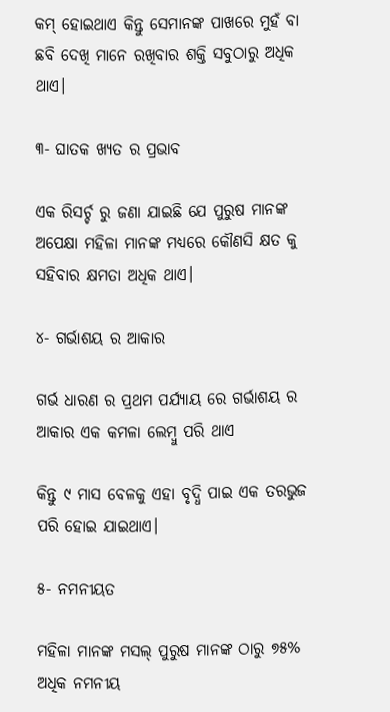କମ୍ ହୋଇଥାଏ କିନ୍ତୁ ସେମାନଙ୍କ ପାଖରେ ମୁହଁ ବା ଛବି ଦେଖି ମାନେ ରଖିବାର ଶକ୍ତି ସବୁଠାରୁ ଅଧିକ ଥାଏ।

୩- ଘାତକ ଖ୍ୟତ ର ପ୍ରଭାବ

ଏକ ରିସର୍ଚ୍ଚ ରୁ ଜଣା ଯାଇଛି ଯେ ପୁରୁଷ ମାନଙ୍କ ଅପେକ୍ଷା ମହିଳା ମାନଙ୍କ ମଧ୍ୟରେ କୌଣସି କ୍ଷତ କୁ ସହିବାର କ୍ଷମତା ଅଧିକ ଥାଏ।

୪- ଗର୍ଭାଶୟ ର ଆକାର

ଗର୍ଭ ଧାରଣ ର ପ୍ରଥମ ପର୍ଯ୍ୟାୟ ରେ ଗର୍ଭାଶୟ ର ଆକାର ଏକ କମଳା ଲେମ୍ବୁ ପରି ଥାଏ

କିନ୍ତୁ ୯ ମାସ ବେଳକୁ ଏହା ବୃଦ୍ଧି ପାଇ ଏକ ତରଭୁଜ ପରି ହୋଇ ଯାଇଥାଏ।

୫- ନମନୀୟତ

ମହିଳା ମାନଙ୍କ ମସଲ୍ ପୁରୁଷ ମାନଙ୍କ ଠାରୁ ୭୫% ଅଧିକ ନମନୀୟ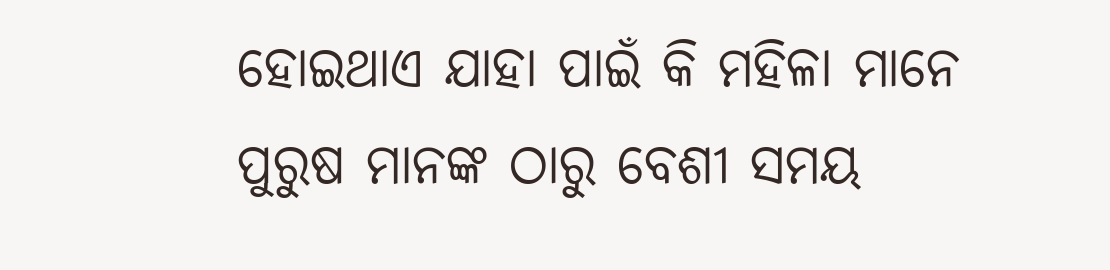ହୋଇଥାଏ ଯାହା ପାଇଁ କି ମହିଳା ମାନେ ପୁରୁଷ ମାନଙ୍କ ଠାରୁ ବେଶୀ ସମୟ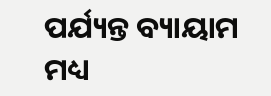ପର୍ଯ୍ୟନ୍ତ ବ୍ୟାୟାମ ମଧ୍ୟ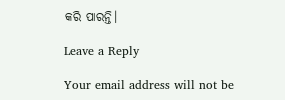କରି ପାରନ୍ତି।

Leave a Reply

Your email address will not be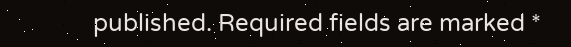published. Required fields are marked *